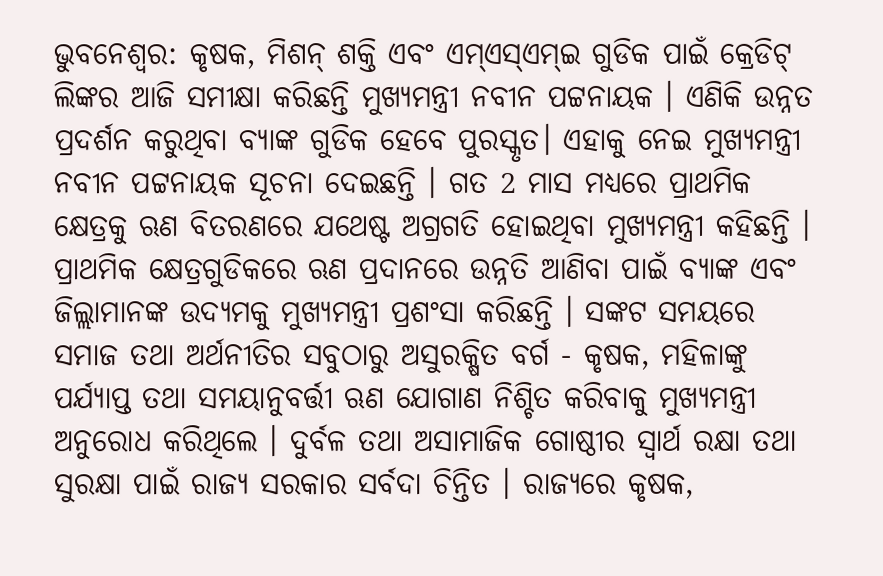ଭୁବନେଶ୍ବର: କୃଷକ, ମିଶନ୍ ଶକ୍ତି ଏବଂ ଏମ୍ଏସ୍ଏମ୍ଇ ଗୁଡିକ ପାଇଁ କ୍ରେଡିଟ୍ ଲିଙ୍କର ଆଜି ସମୀକ୍ଷା କରିଛନ୍ତି ମୁଖ୍ୟମନ୍ତ୍ରୀ ନବୀନ ପଟ୍ଟନାୟକ । ଏଣିକି ଉନ୍ନତ ପ୍ରଦର୍ଶନ କରୁଥିବା ବ୍ୟାଙ୍କ ଗୁଡିକ ହେବେ ପୁରସ୍କୃତ। ଏହାକୁ ନେଇ ମୁଖ୍ୟମନ୍ତ୍ରୀ ନବୀନ ପଟ୍ଟନାୟକ ସୂଚନା ଦେଇଛନ୍ତି । ଗତ 2 ମାସ ମଧ୍ୟରେ ପ୍ରାଥମିକ କ୍ଷେତ୍ରକୁ ଋଣ ବିତରଣରେ ଯଥେଷ୍ଟ ଅଗ୍ରଗତି ହୋଇଥିବା ମୁଖ୍ୟମନ୍ତ୍ରୀ କହିଛନ୍ତି । ପ୍ରାଥମିକ କ୍ଷେତ୍ରଗୁଡିକରେ ଋଣ ପ୍ରଦାନରେ ଉନ୍ନତି ଆଣିବା ପାଇଁ ବ୍ୟାଙ୍କ ଏବଂ ଜିଲ୍ଲାମାନଙ୍କ ଉଦ୍ୟମକୁ ମୁଖ୍ୟମନ୍ତ୍ରୀ ପ୍ରଶଂସା କରିଛନ୍ତି । ସଙ୍କଟ ସମୟରେ ସମାଜ ତଥା ଅର୍ଥନୀତିର ସବୁଠାରୁ ଅସୁରକ୍ଷିତ ବର୍ଗ - କୃଷକ, ମହିଳାଙ୍କୁ ପର୍ଯ୍ୟାପ୍ତ ତଥା ସମୟାନୁବର୍ତ୍ତୀ ଋଣ ଯୋଗାଣ ନିଶ୍ଚିତ କରିବାକୁ ମୁଖ୍ୟମନ୍ତ୍ରୀ ଅନୁରୋଧ କରିଥିଲେ । ଦୁର୍ବଳ ତଥା ଅସାମାଜିକ ଗୋଷ୍ଠୀର ସ୍ୱାର୍ଥ ରକ୍ଷା ତଥା ସୁରକ୍ଷା ପାଇଁ ରାଜ୍ୟ ସରକାର ସର୍ବଦା ଚିନ୍ତିତ । ରାଜ୍ୟରେ କୃଷକ,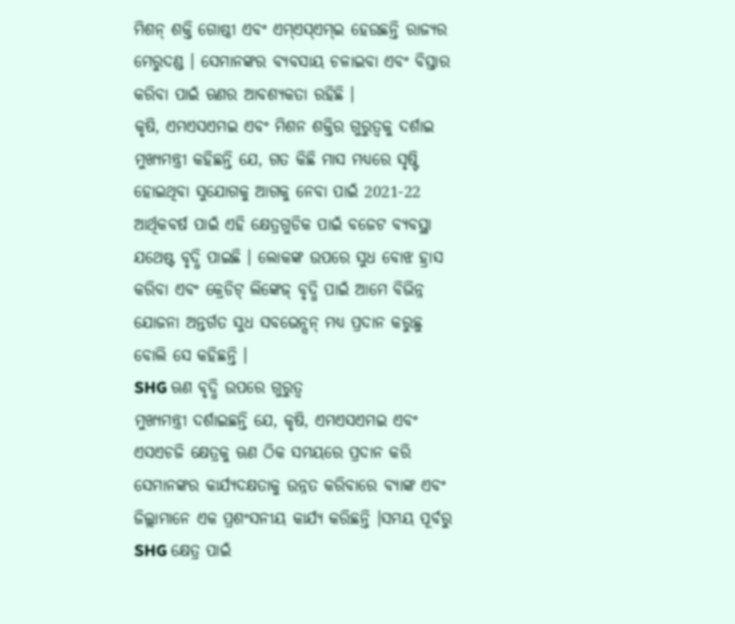ମିଶନ୍ ଶକ୍ତି ଗୋଷ୍ଠୀ ଏବଂ ଏମ୍ଏସ୍ଏମ୍ଇ ହେଉଛନ୍ତି ରାଜ୍ୟର ମେରୁଦଣ୍ଡ । ସେମାନଙ୍କର ବ୍ୟବସାୟ ଚଳାଇବା ଏବଂ ବିସ୍ତାର କରିବା ପାଇଁ ଋଣର ଆବଶ୍ୟକତା ରହିଛି ।
କୃଷି, ଏମଏସଏମଇ ଏବଂ ମିଶନ ଶକ୍ତିର ଗୁରୁତ୍ୱକୁ ଦର୍ଶାଇ ମୁଖ୍ୟମନ୍ତ୍ରୀ କହିଛନ୍ତି ଯେ, ଗତ କିଛି ମାସ ମଧ୍ୟରେ ସୃଷ୍ଟି ହୋଇଥିବା ସୁଯୋଗକୁ ଆଗକୁ ନେବା ପାଇଁ 2021-22 ଆର୍ଥିକବର୍ଷ ପାଇଁ ଏହି କ୍ଷେତ୍ରଗୁଡିକ ପାଇଁ ବଜେଟ ବ୍ୟବସ୍ଥା ଯଥେଷ୍ଟ ବୃଦ୍ଧି ପାଇଛି । ଲୋକଙ୍କ ଉପରେ ସୁଧ ବୋଝ ହ୍ରାସ କରିବା ଏବଂ କ୍ରେଡିଟ୍ ଲିଙ୍କେଜ୍ ବୃଦ୍ଧି ପାଇଁ ଆମେ ବିଭିନ୍ନ ଯୋଜନା ଅନ୍ତର୍ଗତ ସୁଧ ସବଭେନ୍ସନ୍ ମଧ୍ୟ ପ୍ରଦାନ କରୁଛୁ ବୋଲି ସେ କହିଛନ୍ତି ।
SHG ଋଣ ବୃଦ୍ଧି ଉପରେ ଗୁରୁତ୍ବ
ମୁଖ୍ୟମନ୍ତ୍ରୀ ଦର୍ଶାଇଛନ୍ତି ଯେ, କୃଷି, ଏମଏସଏମଇ ଏବଂ ଏସଏଚଜି କ୍ଷେତ୍ରକୁ ଋଣ ଠିକ ସମୟରେ ପ୍ରଦାନ କରି ସେମାନଙ୍କର କାର୍ଯ୍ୟଦକ୍ଷତାକୁ ଉନ୍ନତ କରିବାରେ ବ୍ୟାଙ୍କ ଏବଂ ଜିଲ୍ଲାମାନେ ଏକ ପ୍ରଶଂସନୀୟ କାର୍ଯ୍ୟ କରିଛନ୍ତି ।ସମୟ ପୂର୍ବରୁ SHG କ୍ଷେତ୍ର ପାଇଁ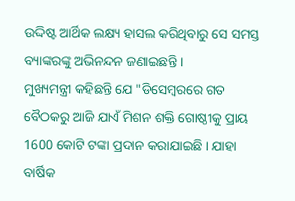ଉଦ୍ଦିଷ୍ଟ ଆର୍ଥିକ ଲକ୍ଷ୍ୟ ହାସଲ କରିଥିବାରୁ ସେ ସମସ୍ତ ବ୍ୟାଙ୍କରଙ୍କୁ ଅଭିନନ୍ଦନ ଜଣାଇଛନ୍ତି ।
ମୁଖ୍ୟମନ୍ତ୍ରୀ କହିଛନ୍ତି ଯେ "ଡିସେମ୍ବରରେ ଗତ ବୈଠକରୁ ଆଜି ଯାଏଁ ମିଶନ ଶକ୍ତି ଗୋଷ୍ଠୀକୁ ପ୍ରାୟ 1600 କୋଟି ଟଙ୍କା ପ୍ରଦାନ କରାଯାଇଛି । ଯାହା ବାର୍ଷିକ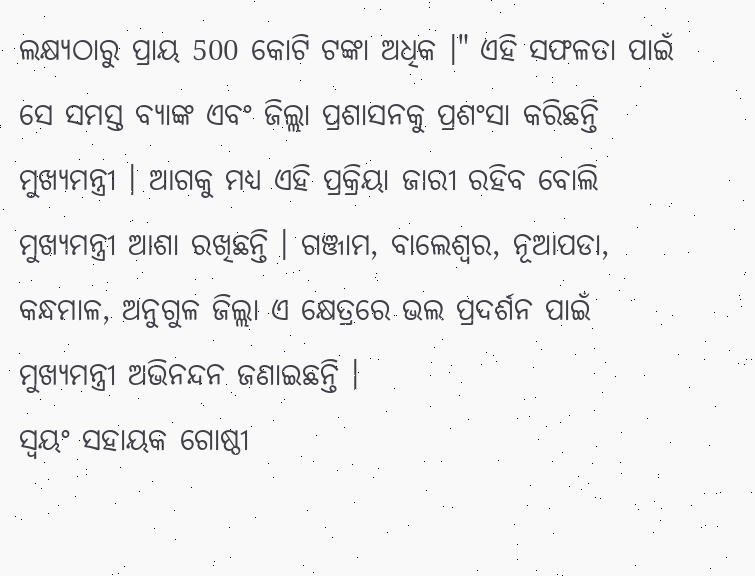ଲକ୍ଷ୍ୟଠାରୁ ପ୍ରାୟ 500 କୋଟି ଟଙ୍କା ଅଧିକ ।" ଏହି ସଫଳତା ପାଇଁ ସେ ସମସ୍ତ ବ୍ୟାଙ୍କ ଏବଂ ଜିଲ୍ଲା ପ୍ରଶାସନକୁ ପ୍ରଶଂସା କରିଛନ୍ତି ମୁଖ୍ୟମନ୍ତ୍ରୀ । ଆଗକୁ ମଧ୍ୟ ଏହି ପ୍ରକ୍ରିୟା ଜାରୀ ରହିବ ବୋଲି ମୁଖ୍ୟମନ୍ତ୍ରୀ ଆଶା ରଖିଛନ୍ତି । ଗଞ୍ଜାମ, ବାଲେଶ୍ଵର, ନୂଆପଡା, କନ୍ଧମାଳ, ଅନୁଗୁଳ ଜିଲ୍ଲା ଏ କ୍ଷେତ୍ରରେ ଭଲ ପ୍ରଦର୍ଶନ ପାଇଁ ମୁଖ୍ୟମନ୍ତ୍ରୀ ଅଭିନନ୍ଦନ ଜଣାଇଛନ୍ତି ।
ସ୍ବୟଂ ସହାୟକ ଗୋଷ୍ଠୀ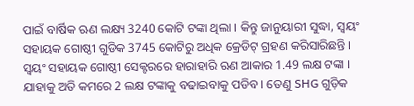ପାଇଁ ବାର୍ଷିକ ଋଣ ଲକ୍ଷ୍ୟ 3240 କୋଟି ଟଙ୍କା ଥିଲା । କିନ୍ତୁ ଜାନୁୟାରୀ ସୁଦ୍ଧା, ସ୍ବୟଂ ସହାୟକ ଗୋଷ୍ଠୀ ଗୁଡିକ 3745 କୋଟିରୁ ଅଧିକ କ୍ରେଡିଟ୍ ଗ୍ରହଣ କରିସାରିଛନ୍ତି । ସ୍ବୟଂ ସହାୟକ ଗୋଷ୍ଠୀ ସେକ୍ଟରରେ ହାରାହାରି ଋଣ ଆକାର 1.49 ଲକ୍ଷ ଟଙ୍କା । ଯାହାକୁ ଅତି କମରେ 2 ଲକ୍ଷ ଟଙ୍କାକୁ ବଢାଇବାକୁ ପଡିବ । ତେଣୁ SHG ଗୁଡ଼ିକ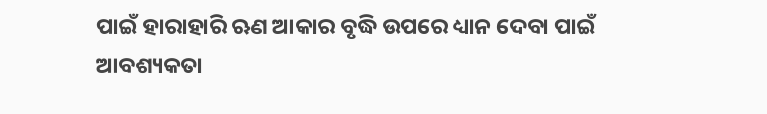ପାଇଁ ହାରାହାରି ଋଣ ଆକାର ବୃଦ୍ଧି ଉପରେ ଧ୍ୟାନ ଦେବା ପାଇଁ ଆବଶ୍ୟକତା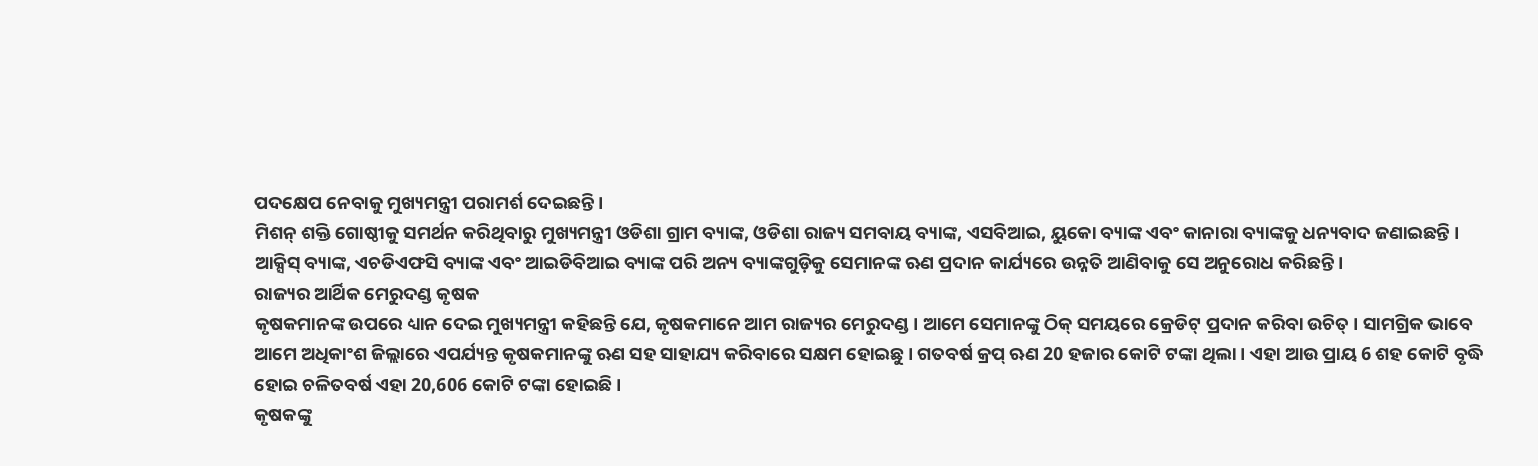ପଦକ୍ଷେପ ନେବାକୁ ମୁଖ୍ୟମନ୍ତ୍ରୀ ପରାମର୍ଶ ଦେଇଛନ୍ତି ।
ମିଶନ୍ ଶକ୍ତି ଗୋଷ୍ଠୀକୁ ସମର୍ଥନ କରିଥିବାରୁ ମୁଖ୍ୟମନ୍ତ୍ରୀ ଓଡିଶା ଗ୍ରାମ ବ୍ୟାଙ୍କ, ଓଡିଶା ରାଜ୍ୟ ସମବାୟ ବ୍ୟାଙ୍କ, ଏସବିଆଇ, ୟୁକୋ ବ୍ୟାଙ୍କ ଏବଂ କାନାରା ବ୍ୟାଙ୍କକୁ ଧନ୍ୟବାଦ ଜଣାଇଛନ୍ତି । ଆକ୍ସିସ୍ ବ୍ୟାଙ୍କ, ଏଚଡିଏଫସି ବ୍ୟାଙ୍କ ଏବଂ ଆଇଡିବିଆଇ ବ୍ୟାଙ୍କ ପରି ଅନ୍ୟ ବ୍ୟାଙ୍କଗୁଡ଼ିକୁ ସେମାନଙ୍କ ଋଣ ପ୍ରଦାନ କାର୍ଯ୍ୟରେ ଉନ୍ନତି ଆଣିବାକୁ ସେ ଅନୁରୋଧ କରିଛନ୍ତି ।
ରାଜ୍ୟର ଆର୍ଥିକ ମେରୁଦଣ୍ଡ କୃଷକ
କୃଷକମାନଙ୍କ ଉପରେ ଧ୍ୟାନ ଦେଇ ମୁଖ୍ୟମନ୍ତ୍ରୀ କହିଛନ୍ତି ଯେ, କୃଷକମାନେ ଆମ ରାଜ୍ୟର ମେରୁଦଣ୍ଡ । ଆମେ ସେମାନଙ୍କୁ ଠିକ୍ ସମୟରେ କ୍ରେଡିଟ୍ ପ୍ରଦାନ କରିବା ଉଚିତ୍ । ସାମଗ୍ରିକ ଭାବେ ଆମେ ଅଧିକାଂଶ ଜିଲ୍ଲାରେ ଏପର୍ଯ୍ୟନ୍ତ କୃଷକମାନଙ୍କୁ ଋଣ ସହ ସାହାଯ୍ୟ କରିବାରେ ସକ୍ଷମ ହୋଇଛୁ । ଗତବର୍ଷ କ୍ରପ୍ ଋଣ 20 ହଜାର କୋଟି ଟଙ୍କା ଥିଲା । ଏହା ଆଉ ପ୍ରାୟ 6 ଶହ କୋଟି ବୃଦ୍ଧି ହୋଇ ଚଳିତବର୍ଷ ଏହା 20,606 କୋଟି ଟଙ୍କା ହୋଇଛି ।
କୃଷକଙ୍କୁ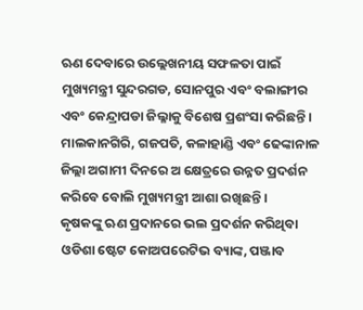ଋଣ ଦେବାରେ ଉଲ୍ଲେଖନୀୟ ସଫଳତା ପାଇଁ ମୁଖ୍ୟମନ୍ତ୍ରୀ ସୁନ୍ଦରଗଡ, ସୋନପୁର ଏବଂ ବଲାଙ୍ଗୀର ଏବଂ କେନ୍ଦ୍ରାପଡା ଜିଲ୍ଳାକୁ ବିଶେଷ ପ୍ରଶଂସା କରିଛନ୍ତି । ମାଲକାନଗିରି, ଗଜପତି, କଳାହାଣ୍ଡି ଏବଂ ଢେଙ୍କାନାଳ ଜିଲ୍ଲା ଅଗାମୀ ଦିନରେ ଅ କ୍ଷେତ୍ରରେ ଉନ୍ନତ ପ୍ରଦର୍ଶନ କରିବେ ବୋଲି ମୁଖ୍ୟମନ୍ତ୍ରୀ ଆଶା ରଖିଛନ୍ତି ।
କୃଷକଙ୍କୁ ଋଣ ପ୍ରଦାନରେ ଭଲ ପ୍ରଦର୍ଶନ କରିଥିବା ଓଡିଶା ଷ୍ଟେଟ କୋଅପରେଟିଭ ବ୍ୟାଙ୍କ, ପଞ୍ଜାବ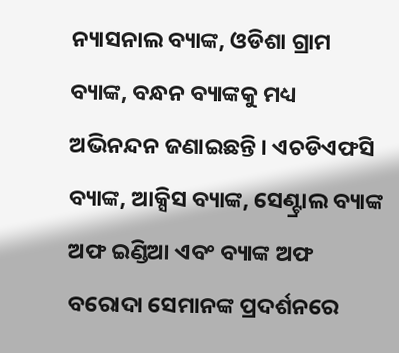ନ୍ୟାସନାଲ ବ୍ୟାଙ୍କ, ଓଡିଶା ଗ୍ରାମ ବ୍ୟାଙ୍କ, ବନ୍ଧନ ବ୍ୟାଙ୍କକୁ ମଧ୍ୟ ଅଭିନନ୍ଦନ ଜଣାଇଛନ୍ତି । ଏଚଡିଏଫସି ବ୍ୟାଙ୍କ, ଆକ୍ସିସ ବ୍ୟାଙ୍କ, ସେଣ୍ଟ୍ରାଲ ବ୍ୟାଙ୍କ ଅଫ ଇଣ୍ଡିଆ ଏବଂ ବ୍ୟାଙ୍କ ଅଫ ବରୋଦା ସେମାନଙ୍କ ପ୍ରଦର୍ଶନରେ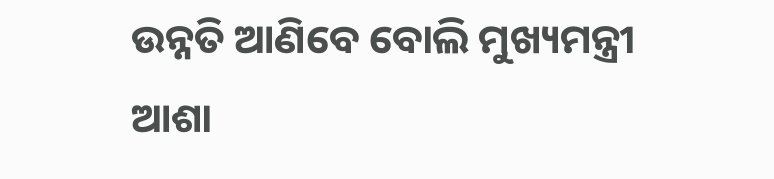ଉନ୍ନତି ଆଣିବେ ବୋଲି ମୁଖ୍ୟମନ୍ତ୍ରୀ ଆଶା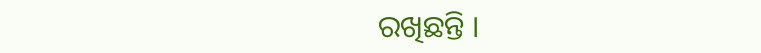ରଖିଛନ୍ତି ।